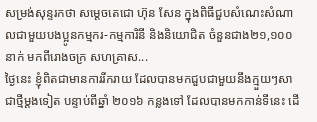សម្រង់សុន្ទរកថា សម្តេចតេជោ ហ៊ុន សែន ក្នុងពិធីជួបសំណេះសំណាលជាមួយបងប្អូនកម្មករ-កម្មការិនី និងនិយោជិត ចំនួនជាង២១,១០០នាក់ មកពីរោងចក្រ សហគ្រាស...
ថ្ងៃនេះ ខ្ញុំពិតជាមានការរីករាយ ដែលបានមកជួបជាមួយនឹងក្មួយៗសាជាថ្មីម្ដងទៀត បន្ទាប់ពីឆ្នាំ ២០១៦ កន្លងទៅ ដែលបានមកកាន់ទីនេះ ដើ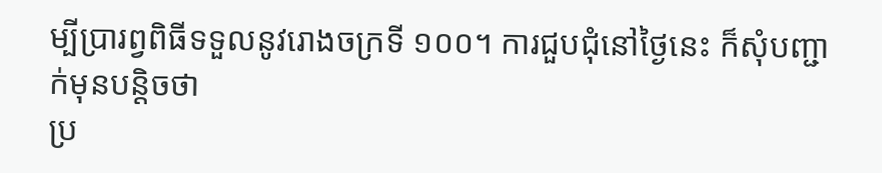ម្បីបា្ររព្វពិធីទទួលនូវរោងចក្រទី ១០០។ ការជួបជុំនៅថ្ងៃនេះ ក៏សុំបញ្ជាក់មុនបន្តិចថា
ប្រ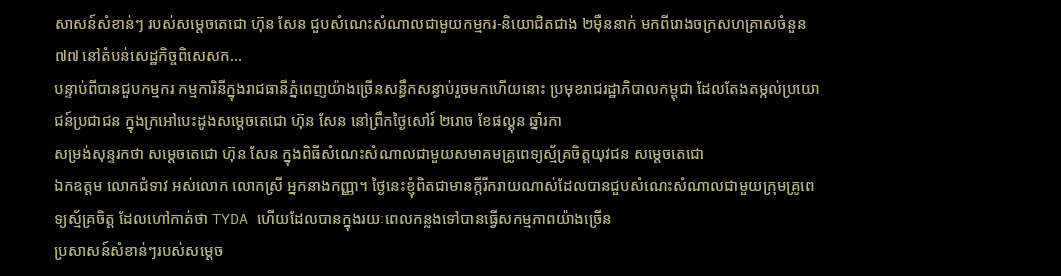សាសន៍សំខាន់ៗ របស់សម្តេចតេជោ ហ៊ុន សែន ជួបសំណេះសំណាលជាមួយកម្មករ-និយោជិតជាង ២ម៉ឺននាក់ មកពីរោងចក្រសហគ្រាសចំនួន ៧៧ នៅតំបន់សេដ្ឋកិច្ចពិសេសក...
បន្ទាប់ពីបានជួបកម្មករ កម្មការិនីក្នុងរាជធានីភ្នំពេញយ៉ាងច្រើនសន្ធឹកសន្ធាប់រួចមកហើយនោះ ប្រមុខរាជរដ្ឋាភិបាលកម្ពុជា ដែលតែងតម្កល់ប្រយោជន៍ប្រជាជន ក្នុងក្រអៅបេះដូងសម្តេចតេជោ ហ៊ុន សែន នៅព្រឹកថ្ងៃសៅរ៍ ២រោច ខែផល្គុន ឆ្នាំរកា
សម្រង់សុន្ទរកថា សម្តេចតេជោ ហ៊ុន សែន ក្នុងពិធីសំណេះសំណាលជាមួយសមាគមគ្រូពេទ្យស្ម័គ្រចិត្តយុវជន សម្តេចតេជោ
ឯកឧត្តម លោកជំទាវ អស់លោក លោកស្រី អ្នកនាងកញ្ញា។ ថ្ងៃនេះខ្ញុំពិតជាមានក្តីរីករាយណាស់ដែលបានជួបសំណេះសំណាលជាមួយក្រុមគ្រូពេទ្យស្ម័គ្រចិត្ត ដែលហៅកាត់ថា TYDA ហើយដែលបានក្នុងរយៈពេលកន្លងទៅបានធ្វើសកម្មភាពយ៉ាងច្រើន
ប្រសាសន៍សំខាន់ៗរបស់សម្តេច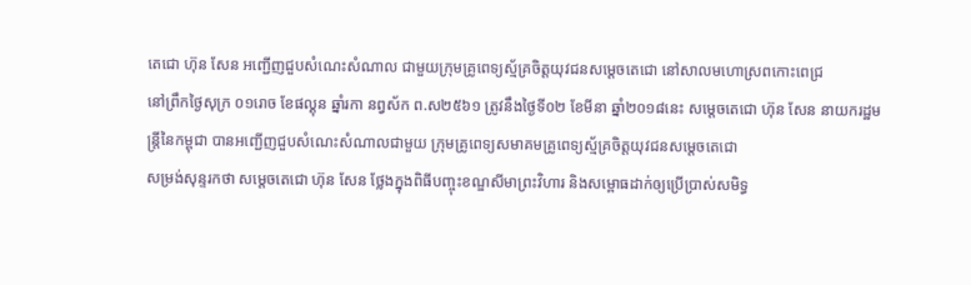តេជោ ហ៊ុន សែន អញ្ជើញជួបសំណេះសំណាល ជាមួយក្រុមគ្រូពេទ្យស្ម័គ្រចិត្តយុវជនសម្តេចតេជោ នៅសាលមហោស្រពកោះពេជ្រ
នៅព្រឹកថ្ងៃសុក្រ ០១រោច ខែផល្គុន ឆ្នាំរកា នព្វស័ក ព.ស២៥៦១ ត្រូវនឹងថ្ងៃទី០២ ខែមីនា ឆ្នាំ២០១៨នេះ សម្តេចតេជោ ហ៊ុន សែន នាយករដ្ឋមន្ត្រីនៃកម្ពុជា បានអញ្ជើញជួបសំណេះសំណាលជាមួយ ក្រុមគ្រូពេទ្យសមាគមគ្រូពេទ្យស្ម័គ្រចិត្តយុវជនសម្តេចតេជោ
សម្រង់សុន្ទរកថា សម្តេចតេជោ ហ៊ុន សែន ថ្លែងក្នុងពិធីបញ្ចុះខណ្ឌសីមាព្រះវិហារ និងសម្ពោធដាក់ឲ្យប្រើប្រាស់សមិទ្ធ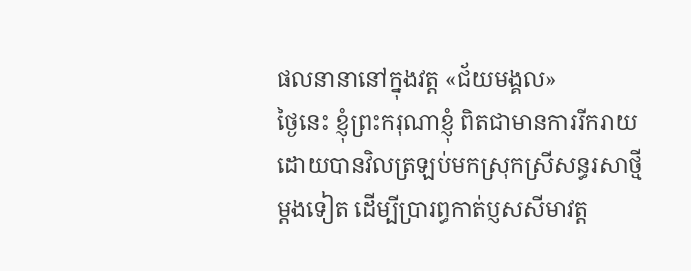ផលនានានៅក្នុងវត្ត «ជ័យមង្គល»
ថ្ងៃនេះ ខ្ញុំព្រះករុណាខ្ញុំ ពិតជាមានការរីករាយ ដោយបានវិលត្រឡប់មកស្រុកស្រីសន្ធរសាថ្មីម្តងទៀត ដើម្បីប្រារព្ធកាត់ប្ញសសីមាវត្ត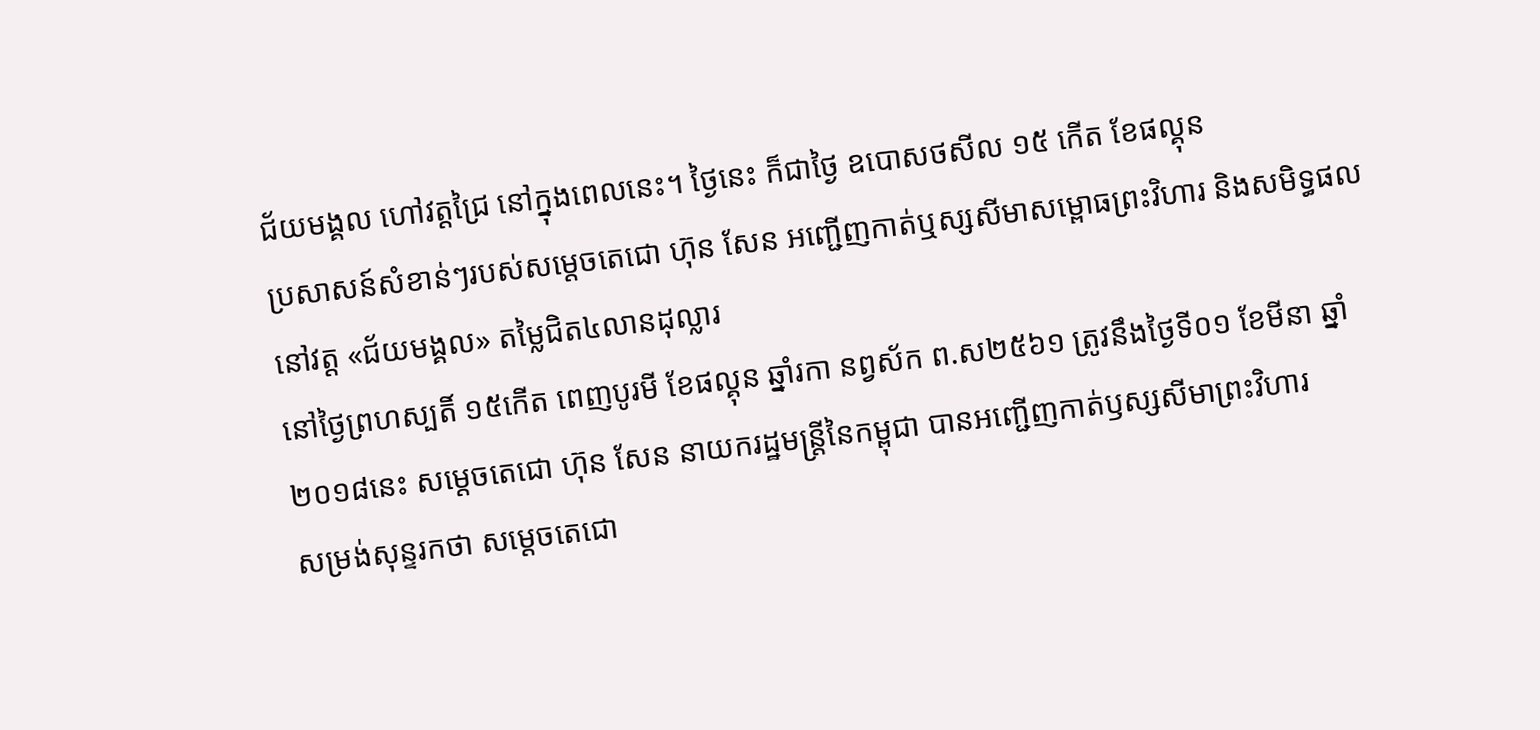ជ័យមង្គល ហៅវត្តជ្រៃ នៅក្នុងពេលនេះ។ ថ្ងៃនេះ ក៏ជាថ្ងៃ ឧបោសថសីល ១៥ កើត ខែផល្គុន
ប្រសាសន៍សំខាន់ៗរបស់សម្តេចតេជោ ហ៊ុន សែន អញ្ជើញកាត់ឬស្សសីមាសម្ពោធព្រះវិហារ និងសមិទ្ធផលនៅវត្ត «ជ័យមង្គល» តម្លៃជិត៤លានដុល្លារ
នៅថ្ងៃព្រហស្បតិ៍ ១៥កើត ពេញបូរមី ខែផល្គុន ឆ្នាំរកា នព្វស័ក ព.ស២៥៦១ ត្រូវនឹងថ្ងៃទី០១ ខែមីនា ឆ្នាំ២០១៨នេះ សម្តេចតេជោ ហ៊ុន សែន នាយករដ្ឋមន្ត្រីនៃកម្ពុជា បានអញ្ជើញកាត់ឫស្សសីមាព្រះវិហារ
សម្រង់សុន្ទរកថា សម្តេចតេជោ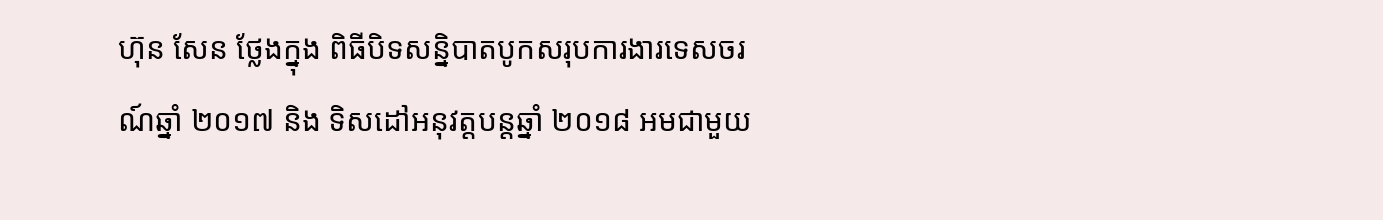ហ៊ុន សែន ថ្លែងក្នុង ពិធីបិទសន្និបាតបូកសរុបការងារទេសចរណ៍ឆ្នាំ ២០១៧ និង ទិសដៅអនុវត្តបន្តឆ្នាំ ២០១៨ អមជាមួយ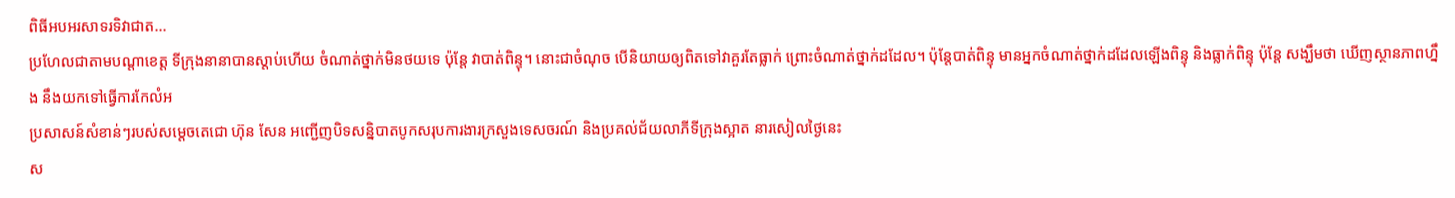ពិធីអបអរសាទរទិវាជាត...
ប្រហែលជាតាមបណ្តាខេត្ត ទីក្រុងនានាបានស្តាប់ហើយ ចំណាត់ថ្នាក់មិនថយទេ ប៉ុន្តែ វាបាត់ពិន្ទុ។ នោះជាចំណុច បើនិយាយឲ្យពិតទៅវាគួរតែធ្លាក់ ព្រោះចំណាត់ថ្នាក់ដដែល។ ប៉ុន្តែបាត់ពិន្ទុ មានអ្នកចំណាត់ថ្នាក់ដដែលឡើងពិន្ទុ និងធ្លាក់ពិន្ទុ ប៉ុន្តែ សង្ឃឹមថា ឃើញស្ថានភាពហ្នឹង នឹងយកទៅធ្វើការកែលំអ
ប្រសាសន៍សំខាន់ៗរបស់សម្តេចតេជោ ហ៊ុន សែន អញ្ជើញបិទសន្និបាតបូកសរុបការងារក្រសួងទេសចរណ៍ និងប្រគល់ជ័យលាភីទីក្រុងស្អាត នារសៀលថ្ងៃនេះ
ស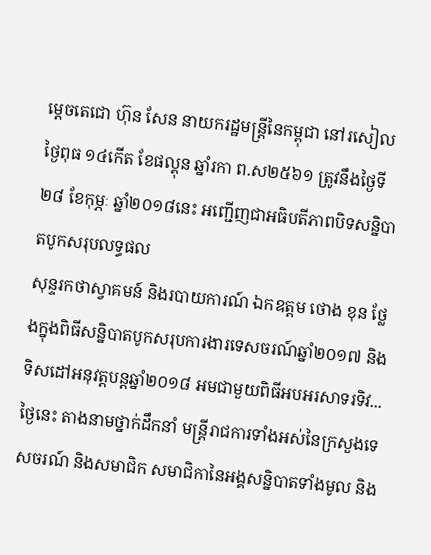ម្តេចតេជោ ហ៊ុន សែន នាយករដ្ឋមន្ត្រីនៃកម្ពុជា នៅរសៀលថ្ងៃពុធ ១៤កើត ខែផល្គុន ឆ្នាំរកា ព.ស២៥៦១ ត្រូវនឹងថ្ងៃទី២៨ ខែកុម្ភៈ ឆ្នាំ២០១៨នេះ អញ្ជើញជាអធិបតីភាពបិទសន្និបាតបូកសរុបលទ្ធផល
សុន្ទរកថាស្វាគមន៍ និងរបាយការណ៍ ឯកឧត្តម ថោង ខុន ថ្លែងក្នុងពិធីសន្និបាតបូកសរុបការងារទេសចរណ៍ឆ្នាំ២០១៧ និងទិសដៅអនុវត្តបន្តឆ្នាំ២០១៨ អមជាមួយពិធីអបអរសាទរទិវ...
ថ្ងៃនេះ តាងនាមថ្នាក់ដឹកនាំ មន្ត្រីរាជការទាំងអស់នៃក្រសួងទេសចរណ៍ និងសមាជិក សមាជិកានៃអង្គសន្និបាតទាំងមូល និង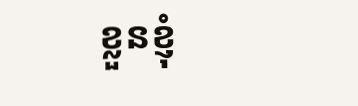ខ្លួនខ្ញុំ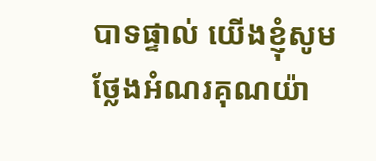បាទផ្ទាល់ យើងខ្ញុំសូមថ្លែងអំណរគុណយ៉ា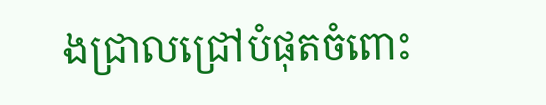ងជ្រាលជ្រៅបំផុតចំពោះ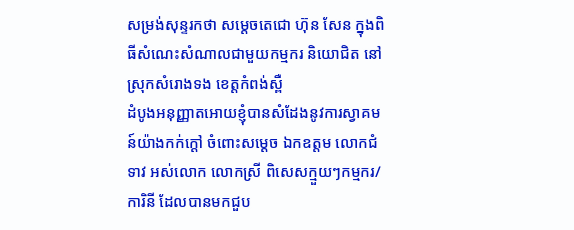សម្រង់សុន្ទរកថា សម្តេចតេជោ ហ៊ុន សែន ក្នុងពិធីសំណេះសំណាលជាមួយកម្មករ និយោជិត នៅស្រុកសំរោងទង ខេត្តកំពង់ស្ពឺ
ដំបូងអនុញ្ញាតអោយខ្ញុំបានសំដែងនូវការស្វាគមន៍យ៉ាងកក់ក្ដៅ ចំពោះសម្ដេច ឯកឧត្តម លោកជំទាវ អស់លោក លោកស្រី ពិសេសក្មួយៗកម្មករ/ការិនី ដែលបានមកជួប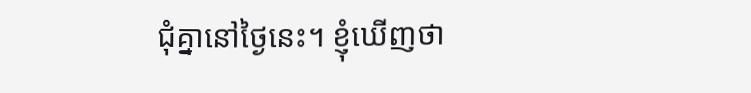ជុំគ្នានៅថ្ងៃនេះ។ ខ្ញុំឃើញថា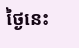ថ្ងៃនេះ